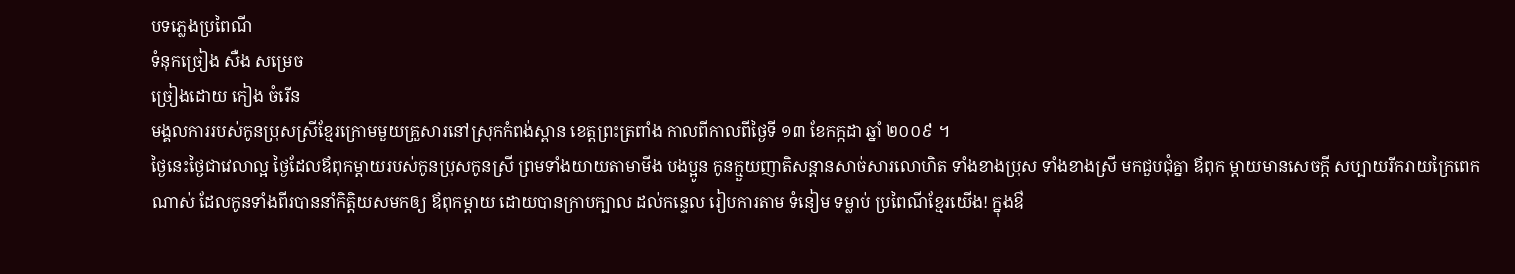បទភ្លេងប្រពៃណី
ទំនុកច្រៀង សឺង សម្រេច
ច្រៀងដោយ កៀង ចំរើន
មង្គលការរបស់កូនប្រុសស្រីខ្មែរក្រោមមួយគ្រួសារនៅស្រុកកំពង់ស្ពាន ខេត្តព្រះត្រពាំង កាលពីកាលពីថ្ងៃទី ១៣ ខែកក្កដា ឆ្នាំ ២០០៩ ។
ថ្ងៃនេះថ្ងៃជាវេលាល្អ ថ្ងៃដែលឪពុកម្តាយរបស់កូនប្រុសកូនស្រី ព្រមទាំងយាយតាមាមីង បងប្អូន កូនក្មួយញាតិសន្តានសាច់សារលោហិត ទាំងខាងប្រុស ទាំងខាងស្រី មកជួបជុំគ្នា ឪពុក ម្តាយមានសេចក្តី សប្បាយរីករាយក្រៃពេកណាស់ ដែលកូនទាំងពីរបាននាំកិត្តិយសមកឲ្យ ឪពុកម្តាយ ដោយបានក្រាបក្បាល ដល់កន្ទេល រៀបការតាម ទំនៀម ទម្លាប់ ប្រពៃណីខ្មែរយើង! ក្នុងឳ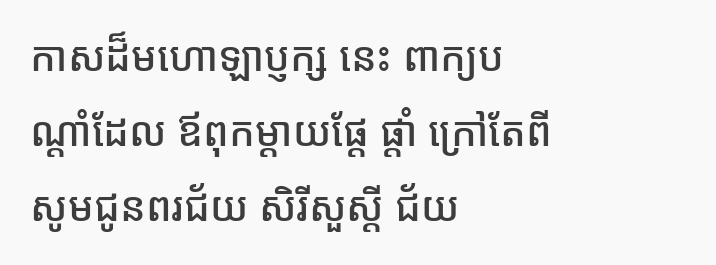កាសដ៏មហោឡាប្ញក្ស នេះ ពាក្យបណ្តាំដែល ឪពុកម្តាយផ្តែ ផ្តាំ ក្រៅតែពីសូមជូនពរជ័យ សិរីសួស្តី ជ័យ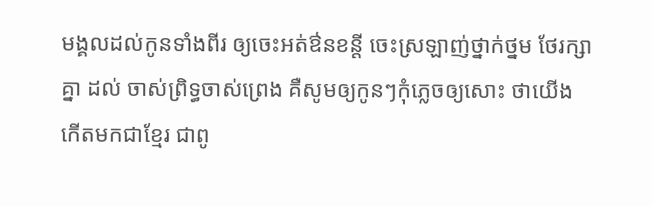មង្គលដល់កូនទាំងពីរ ឲ្យចេះអត់ឳនខន្តី ចេះស្រឡាញ់ថ្នាក់ថ្នម ថែរក្សាគ្នា ដល់ ចាស់ព្រិទ្ធចាស់ព្រេង គឺសូមឲ្យកូនៗកុំភ្លេចឲ្យសោះ ថាយើងកើតមកជាខ្មែរ ជាពូ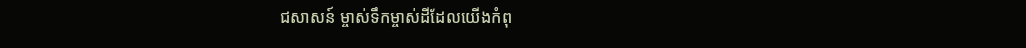ជសាសន៍ ម្ចាស់ទឹកម្ចាស់ដីដែលយើងកំពុ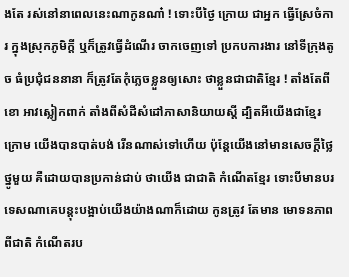ងតែ រស់នៅនាពេលនេះណាកូនណា៎ ! ទោះបីថ្ងៃ ក្រោយ ជាអ្នក ធ្វើស្រែចំការ ក្នុងស្រុកភូមិក្តី ឬក៏ត្រូវធ្វើដំណើរ ចាកចេញទៅ ប្រកបការងារ នៅទីក្រុងតូច ធំប្រជុំជននានា ក៏ត្រូវតែកុំភ្លេចខ្លួនឲ្យសោះ ថាខ្លួនជាជាតិខ្មែរ ! តាំងតែពីខោ អាវស្លៀកពាក់ តាំងពីសំដីសំដៅភាសានិយាយស្តី ដ្បិតអីយើងជាខ្មែរក្រោម យើងបានបាត់បង់ រើនណាស់ទៅហើយ ប៉ុន្តែយើងនៅមានសេចក្តីថ្លៃថ្នូមួយ គឺដោយបានប្រកាន់ជាប់ ថាយើង ជាជាតិ កំណើតខ្មែរ ទោះបីមានបរទេសណាគេបន្តុះបង្អាប់យើងយ៉ាងណាក៏ដោយ កូនត្រូវ តែមាន មោទនភាពពីជាតិ កំណើតរប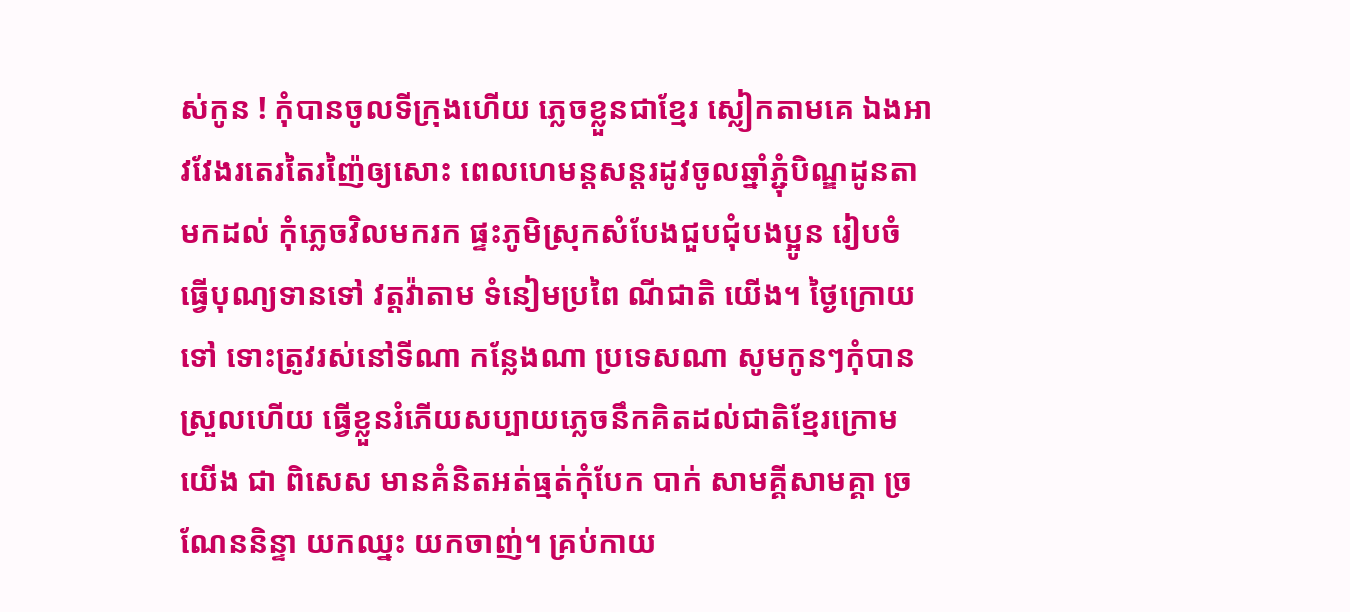ស់កូន ! កុំបានចូលទីក្រុងហើយ ភ្លេចខ្លួនជាខ្មែរ ស្លៀកតាមគេ ឯងអាវវែងរតេរតៃរញ៉ៃឲ្យសោះ ពេលហេមន្តសន្តរដូវចូលឆ្នាំភ្ជុំបិណ្ឌដូនតាមកដល់ កុំភ្លេចវិលមករក ផ្ទះភូមិស្រុកសំបែងជួបជុំបងប្អូន រៀបចំ ធ្វើបុណ្យទានទៅ វត្តវ៉ាតាម ទំនៀមប្រពៃ ណីជាតិ យើង។ ថ្ងៃក្រោយទៅ ទោះត្រូវរស់នៅទីណា កន្លែងណា ប្រទេសណា សូមកូនៗកុំបានស្រួលហើយ ធ្វើខ្លួនរំភើយសប្បាយភ្លេចនឹកគិតដល់ជាតិខ្មែរក្រោមយើង ជា ពិសេស មានគំនិតអត់ធ្មត់កុំបែក បាក់ សាមគ្គីសាមគ្គា ច្រណែននិន្ទា យកឈ្នះ យកចាញ់។ គ្រប់កាយ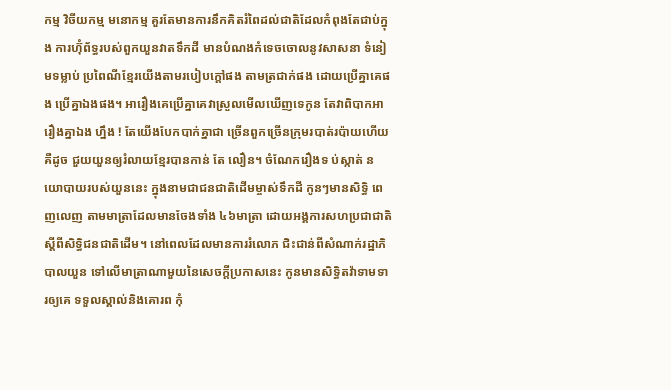កម្ម វិចីយកម្ម មនោកម្ម គួរតែមានការនឹកគិតរំពៃដល់ជាតិដែលកំពុងតែជាប់ក្នុង ការហ៊ុំព័ទ្ធរបស់ពួកយួនវាតទឹកដី មានបំណងកំទេចចោលនូវសាសនា ទំនៀមទម្លាប់ ប្រពៃណីខ្មែរយើងតាមរបៀបក្តៅផង តាមត្រជាក់ផង ដោយប្រើគ្នាគេផង ប្រើគ្នាឯងផង។ អារឿងគេប្រើគ្នាគេវាស្រួលមើលឃើញទេកូន តែវាពិបាកអារឿងគ្នាឯង ហ្នឹង ! តែយើងបែកបាក់គ្នាជា ច្រើនពួកច្រើនក្រុមរបាត់រប៉ាយហើយ គឺដូច ជួយយួនឲ្យរំលាយខ្មែរបានកាន់ តែ លឿន។ ចំណែករឿងទ ប់ស្កាត់ នយោបាយរបស់យួននេះ ក្នុងនាមជាជនជាតិដើមម្ចាស់ទឹកដី កូនៗមានសិទ្ធិ ពេញលេញ តាមមាត្រាដែលមានចែងទាំង ៤៦មាត្រា ដោយអង្គការសហប្រជាជាតិ ស្តីពីសិទ្ធិជនជាតិដើម។ នៅពេលដែលមានការរំលោភ ជិះជាន់ពីសំណាក់រដ្ឋាភិបាលយួន ទៅលើមាត្រាណាមួយនៃសេចក្តីប្រកាសនេះ កូនមានសិទ្ធិតវ៉ាទាមទារឲ្យគេ ទទួលស្គាល់និងគោរព កុំ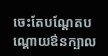ចេះតែបណ្តែតបណ្តោយឳនក្បាល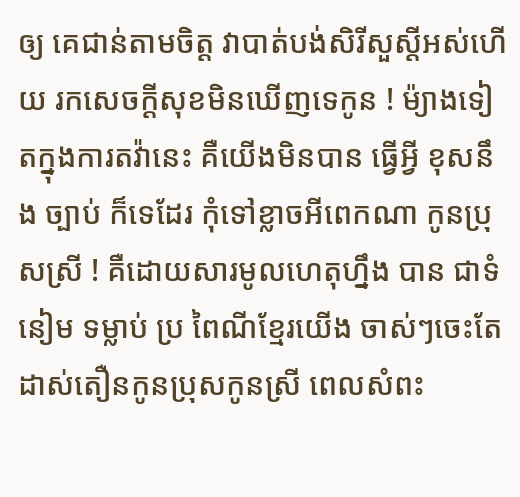ឲ្យ គេជាន់តាមចិត្ត វាបាត់បង់សិរីសួស្តីអស់ហើយ រកសេចក្តីសុខមិនឃើញទេកូន ! ម៉្យាងទៀតក្នុងការតវ៉ានេះ គឺយើងមិនបាន ធ្វើអ្វី ខុសនឹង ច្បាប់ ក៏ទេដែរ កុំទៅខ្លាចអីពេកណា កូនប្រុសស្រី ! គឺដោយសារមូលហេតុហ្នឹង បាន ជាទំនៀម ទម្លាប់ ប្រ ពៃណីខ្មែរយើង ចាស់ៗចេះតែ ដាស់តឿនកូនប្រុសកូនស្រី ពេលសំពះ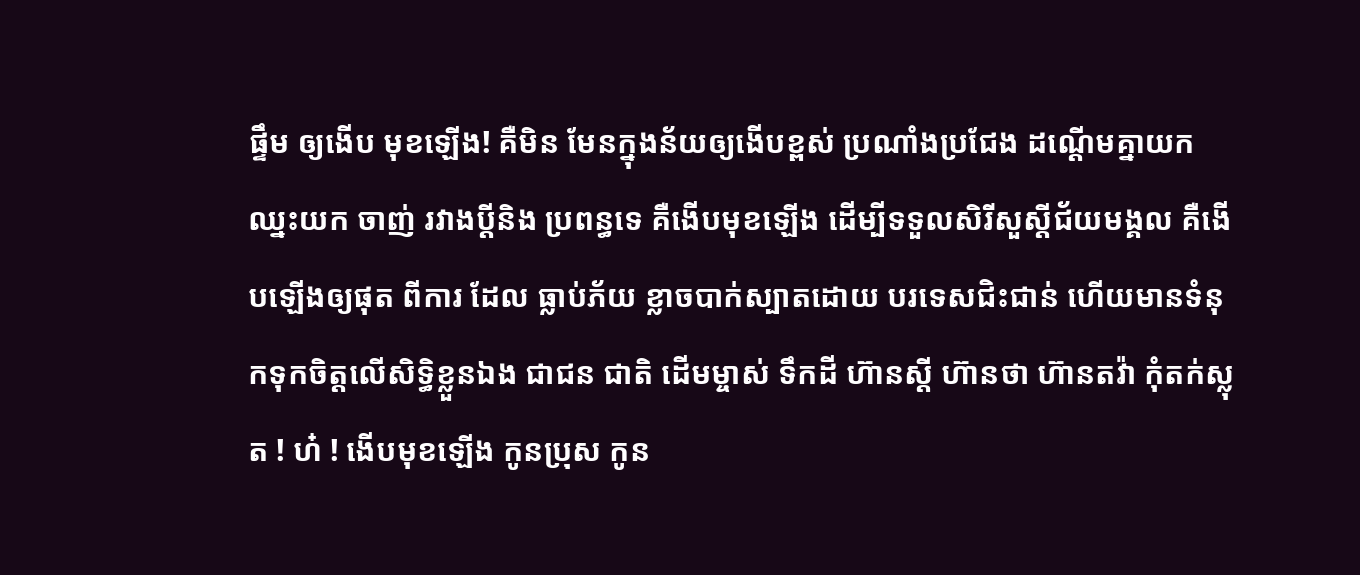ផ្ទឹម ឲ្យងើប មុខឡើង! គឺមិន មែនក្នុងន័យឲ្យងើបខ្ពស់ ប្រណាំងប្រជែង ដណ្តើមគ្នាយកឈ្នះយក ចាញ់ រវាងប្តីនិង ប្រពន្ធទេ គឺងើបមុខឡើង ដើម្បីទទួលសិរីសួស្តីជ័យមង្គល គឺងើបឡើងឲ្យផុត ពីការ ដែល ធ្លាប់ភ័យ ខ្លាចបាក់ស្បាតដោយ បរទេសជិះជាន់ ហើយមានទំនុកទុកចិត្តលើសិទ្ធិខ្លួនឯង ជាជន ជាតិ ដើមម្ចាស់ ទឹកដី ហ៊ានស្តី ហ៊ានថា ហ៊ានតវ៉ា កុំតក់ស្លុត ! ហ៎ ! ងើបមុខឡើង កូនប្រុស កូន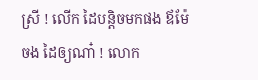ស្រី ! លើក ដៃបន្តិចមកផង ឪម៉ែចង ដៃឲ្យណា៎ ! លោក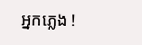អ្នកភ្លេង !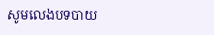សូមលេងបទបាយ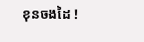ខុនចងដៃ !